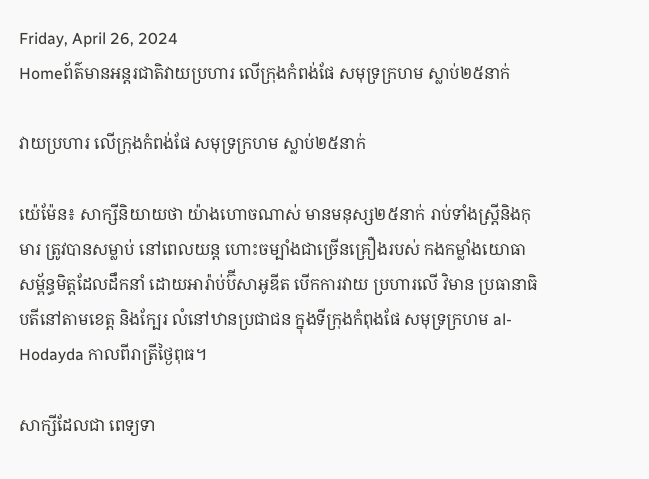Friday, April 26, 2024
Homeព័ត៌មានអន្តរជាតិវាយប្រហារ លើក្រុងកំពង់ផែ សមុទ្រក្រហម ស្លាប់២៥នាក់

វាយប្រហារ លើក្រុងកំពង់ផែ សមុទ្រក្រហម ស្លាប់២៥នាក់

យ៉េម៉ែន៖ សាក្សីនិយាយថា យ៉ាងហោចណាស់ មានមនុស្ស២៥នាក់ រាប់ទាំងស្រ្តីនិងកុមារ ត្រូវបានសម្លាប់ នៅពេលយន្ត ហោះចម្បាំងជាច្រើនគ្រឿងរបស់ កងកម្លាំងយោធា សម្ព័ន្ធមិត្តដែលដឹកនាំ ដោយអារ៉ាប់ប៊ីសាអូឌីត បើកការវាយ ប្រហារលើ វិមាន ប្រធានាធិបតីនៅតាមខេត្ត និងក្បែរ លំនៅឋានប្រជាជន ក្នុងទីក្រុងកំពុងផែ សមុទ្រក្រហម al-Hodayda កាលពីរាត្រីថ្ងៃពុធ។

សាក្សីដែលជា ពេទ្យទា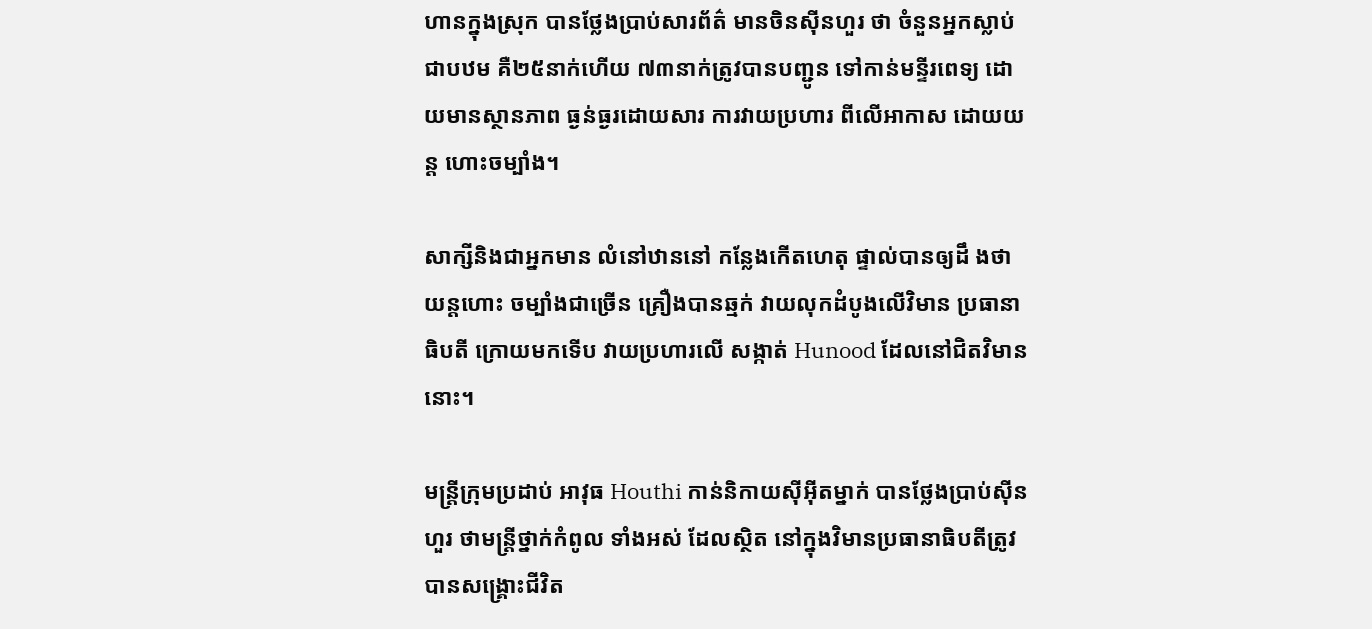ហានក្នុងស្រុក បានថ្លែងប្រាប់សារព័ត៌ មានចិនស៊ីនហួរ ថា ចំនួនអ្នកស្លាប់ជាបឋម គឺ២៥នាក់ហើយ ៧៣នាក់ត្រូវបានបញ្ជូន ទៅកាន់មន្ទីរពេទ្យ ដោយមានស្ថានភាព ធ្ងន់ធ្ងរដោយសារ ការវាយប្រហារ ពីលើអាកាស ដោយយន្ត ហោះចម្បាំង។

សាក្សីនិងជាអ្នកមាន លំនៅឋាននៅ កន្លែងកើតហេតុ ផ្ទាល់បានឲ្យដឹ ងថាយន្តហោះ ចម្បាំងជាច្រើន គ្រឿងបានឆ្មក់ វាយលុកដំបូងលើវិមាន ប្រធានាធិបតី ក្រោយមកទើប វាយប្រហារលើ សង្កាត់ Hunood ដែលនៅជិតវិមាននោះ។

មន្ត្រីក្រុមប្រដាប់ អាវុធ Houthi កាន់និកាយស៊ីអ៊ីតម្នាក់ បានថ្លែងប្រាប់ស៊ីនហួរ ថាមន្ត្រីថ្នាក់កំពូល ទាំងអស់ ដែលស្ថិត នៅក្នុងវិមានប្រធានាធិបតីត្រូវ បានសង្គ្រោះជីវិត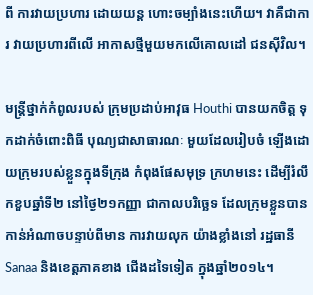ពី ការវាយប្រហារ ដោយយន្ត ហោះចម្បាំងនេះហើយ។ វាគឺជាការ វាយប្រហារពីលើ អាកាសថ្មីមួយមកលើគោលដៅ ជនស៊ីវិល។

មន្ត្រីថ្នាក់កំពូលរបស់ ក្រុមប្រដាប់អាវុធ Houthi បានយកចិត្ត ទុកដាក់ចំពោះពិធី បុណ្យជាសាធារណៈ មួយដែលរៀបចំ ឡើងដោយក្រុមរបស់ខ្លួនក្នុងទីក្រុង កំពុងផែសមុទ្រ ក្រហមនេះ ដើម្បីរំលឹកខួបឆ្នាំទី២ នៅថ្ងៃ២១កញ្ញា ជាកាលបរិច្ឆេទ ដែលក្រុមខ្លួនបាន កាន់អំណាចបន្ទាប់ពីមាន ការវាយលុក យ៉ាងខ្លាំងនៅ រដ្ឋធានី Sanaa និងខេត្តភាគខាង ជើងដទៃទៀត ក្នុងឆ្នាំ២០១៤។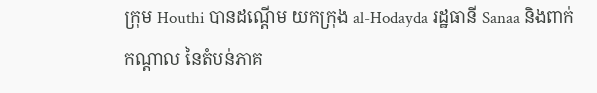ក្រុម Houthi បានដណ្តើម យកក្រុង al-Hodayda រដ្ឋធានី Sanaa និងពាក់កណ្តាល នៃតំបន់ភាគ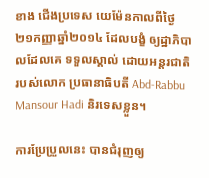ខាង ជើងប្រទេស យេម៉ែនកាលពីថ្ងៃ២១កញ្ញាឆ្នាំ២០១៤ ដែលបង្ខំ ឲ្យដ្ឋាភិបាលដែលគេ ទទួលស្គាល់ ដោយអន្តរជាតិ របស់លោក ប្រធានាធិបតី Abd-Rabbu Mansour Hadi និរទេសខ្លួន។

ការប្រែប្រួលនេះ បានជំរុញឲ្យ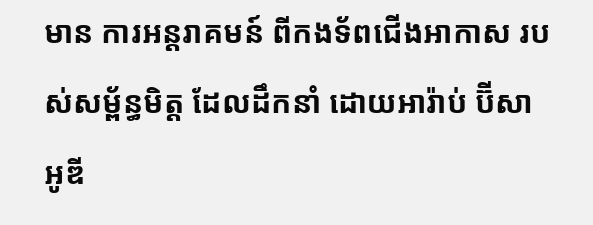មាន ការអន្តរាគមន៍ ពីកងទ័ពជើងអាកាស របស់សម្ព័ន្ធមិត្ត ដែលដឹកនាំ ដោយអារ៉ាប់ ប៊ីសាអូឌី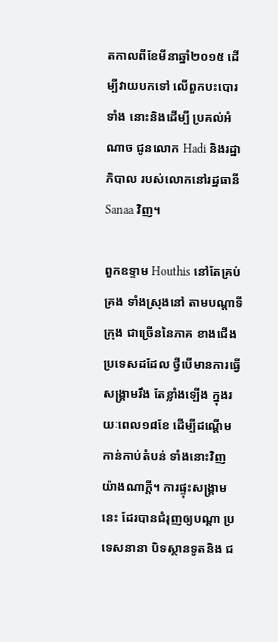តកាលពីខែមីនាឆ្នាំ២០១៥ ដើម្បីវាយបកទៅ លើពួកបះបោរទាំង នោះនិងដើម្បី ប្រគល់អំណាច ជូនលោក Hadi និងរដ្ឋាភិបាល របស់លោកនៅរដ្ឋធានី Sanaa វិញ។

ពួកឧទ្ទាម Houthis នៅតែគ្រប់គ្រង ទាំងស្រុងនៅ តាមបណ្តាទីក្រុង ជាច្រើននៃភាគ ខាងជើង ប្រទេសដដែល ថ្វីបើមានការធ្វើសង្គ្រាមរឹង តែខ្លាំងឡើង ក្នុងរយៈពេល១៨ខែ ដើម្បីដណ្តើម កាន់កាប់តំបន់ ទាំងនោះវិញ យ៉ាងណាក្តី។ ការផ្ទុះសង្គ្រាមនេះ ដែរបានជំរុញឲ្យបណ្តា ប្រទេសនានា បិទស្ថានទូតនិង ជ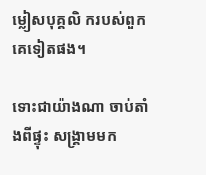ម្លៀសបុគ្គលិ ករបស់ពួកគេទៀតផង។

ទោះជាយ៉ាងណា ចាប់តាំងពីផ្ទុះ សង្គ្រាមមក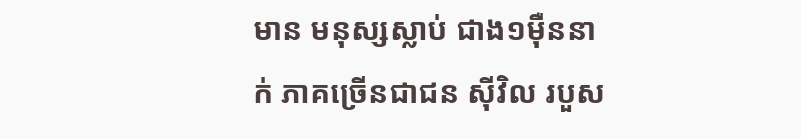មាន មនុស្សស្លាប់ ជាង១ម៉ឺននាក់ ភាគច្រើនជាជន ស៊ីវិល របួស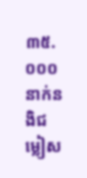៣៥.០០០នាក់នងិជម្លៀស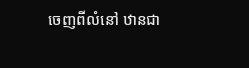ចេញពីលំនៅ ឋានជា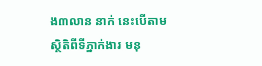ង៣លាន នាក់ នេះបើតាម ស្ថិតិពីទីភ្នាក់ងារ មនុ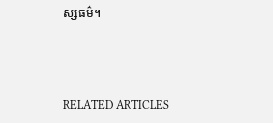ស្សធម៌។



RELATED ARTICLES